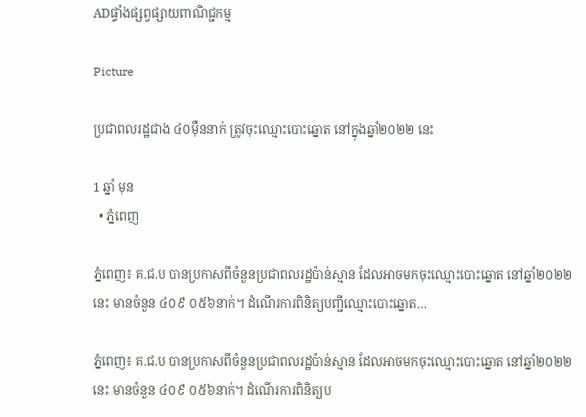ADផ្ទាំងផ្សព្វផ្សាយពាណិជ្ជកម្ម

Picture

ប្រជាពលរដ្ឋជាង ៤០ម៉ឺននាក់ ត្រូវចុះឈ្មោះបោះឆ្នោត នៅក្នុងឆ្នាំ២០២២ នេះ

1 ឆ្នាំ មុន
  • ភ្នំពេញ

ភ្នំពេញ៖ គ.ជ.ប បានប្រកាសពីចំនួនប្រជាពលរដ្ឋប៉ាន់ស្មាន ដែលអាចមកចុះឈ្មោះបោះឆ្នោត នៅឆ្នាំ២០២២ នេះ មានចំនួន ៤០៩ ០៥៦នាក់។ ដំណើរការពិនិត្យបញ្ជីឈ្មោះបោះឆ្នោត…

ភ្នំពេញ៖ គ.ជ.ប បានប្រកាសពីចំនួនប្រជាពលរដ្ឋប៉ាន់ស្មាន ដែលអាចមកចុះឈ្មោះបោះឆ្នោត នៅឆ្នាំ២០២២ នេះ មានចំនួន ៤០៩ ០៥៦នាក់។ ដំណើរការពិនិត្យប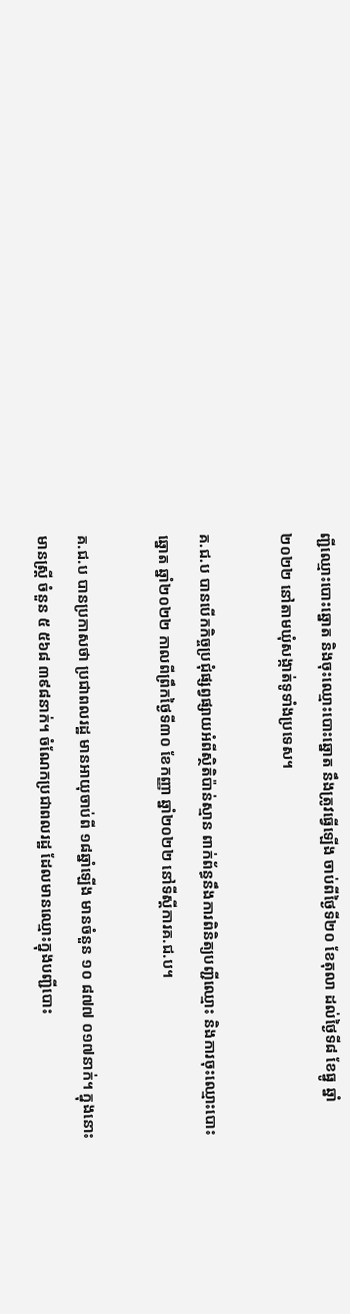ញ្ជីឈ្មោះបោះឆ្នោត និងចុះឈ្មោះបោះឆ្នោត នឹងត្រូវធ្វើឡើង ចាប់ពីថ្ងៃទី២០ ខែតុលា ដល់ថ្ងៃទី៨ ខែធ្នូ ឆ្នាំ២០២២ នៅតាមឃុំសង្កាត់ទូទាំងប្រទេស។

គ.ជ.ប បានបើកកិច្ចប្រជុំផ្សព្វផ្សាយអំពីស្ថិតិប៉ាន់ស្មាន ពាក់ព័ន្ធនឹងការពិនិត្យបញ្ជីឈ្មោះ និងការចុះឈ្មោះបោះឆ្នោត ឆ្នាំ២០២២ កាលពីព្រឹកថ្ងៃទី៣០ ខែកញ្ញា ឆ្នាំ២០២២ នៅទីស្តីការគ.ជ.ប។

គ.ជ.ប បានប្រកាសថា ប្រជាពលរដ្ឋ មានអាយុចាប់ពី ១៨ឆ្នាំឡើង មានចំនួន ១០ ៨៧៧ ០១៧នាក់។ ក្នុងនោះ មានស្ត្រី ចំនួន ៥ ៥៦៨ ៣៩៨នាក់។ ចំណែកប្រជាពលរដ្ឋ ដែលមានឈ្មោះក្នុងបញ្ជីបោះ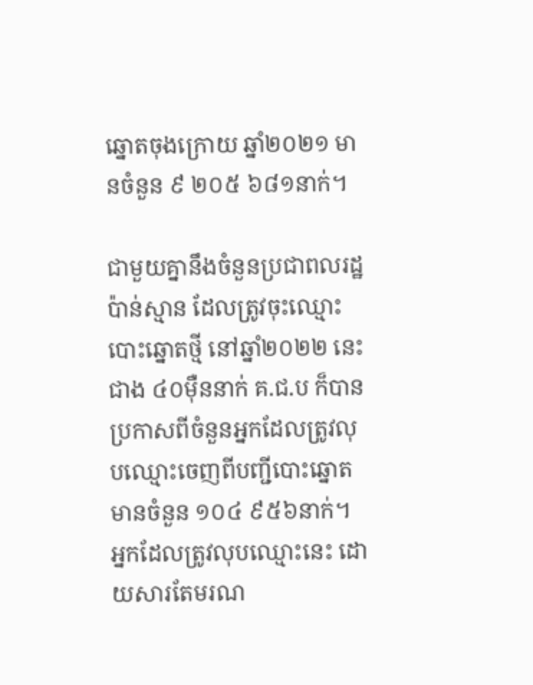ឆ្នោតចុងក្រោយ ឆ្នាំ២០២១ មានចំនួន ៩ ២០៥ ៦៨១នាក់។

ជាមួយគ្នានឹងចំនួនប្រជាពលរដ្ឋប៉ាន់ស្មាន ដែលត្រូវចុះឈ្មោះបោះឆ្នោតថ្មី នៅឆ្នាំ២០២២ នេះ ជាង ៤០ម៉ឺននាក់ គ.ជ.ប ក៏បានប្រកាសពីចំនួនអ្នកដែលត្រូវលុបឈ្មោះចេញពីបញ្ជីបោះឆ្នោត មានចំនួន ១០៤ ៩៥៦នាក់។ អ្នកដែលត្រូវលុបឈ្មោះនេះ ដោយសារតែមរណ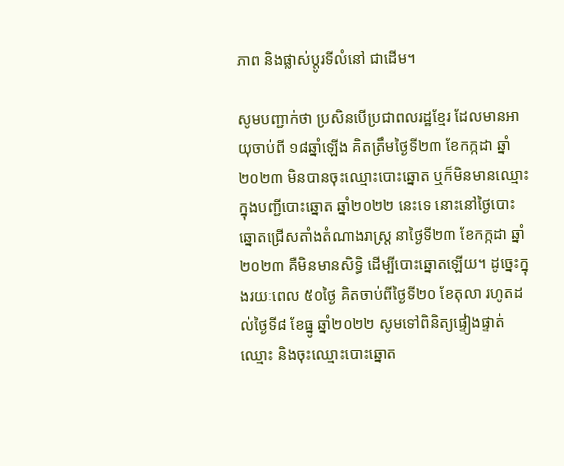ភាព និងផ្លាស់ប្តូរទីលំនៅ ជាដើម។

សូមបញ្ជាក់ថា ប្រសិនបើប្រជាពលរដ្ឋខ្មែរ ដែលមានអាយុចាប់ពី ១៨ឆ្នាំឡើង គិតត្រឹមថ្ងៃទី២៣ ខែកក្កដា ឆ្នាំ២០២៣ មិនបានចុះឈ្មោះបោះឆ្នោត ឬក៏មិនមានឈ្មោះក្នុងបញ្ជីបោះឆ្នោត ឆ្នាំ២០២២ នេះទេ នោះនៅថ្ងៃបោះឆ្នោតជ្រើសតាំងតំណាងរាស្ត្រ នាថ្ងៃទី២៣ ខែកក្កដា ឆ្នាំ២០២៣ គឺមិនមានសិទ្ធិ ដើម្បីបោះឆ្នោតឡើយ។ ដូច្នេះក្នុងរយៈពេល ៥០ថ្ងៃ គិតចាប់ពីថ្ងៃទី២០ ខែតុលា រហូតដល់ថ្ងៃទី៨ ខែធ្នូ ឆ្នាំ២០២២ សូមទៅពិនិត្យផ្ទៀងផ្ទាត់ឈ្មោះ និងចុះឈ្មោះបោះឆ្នោត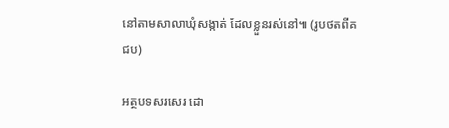នៅតាមសាលាឃុំសង្កាត់ ដែលខ្លួនរស់នៅ៕ (រូបថតពីគជប)

អត្ថបទសរសេរ ដោ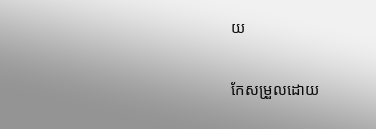យ

កែសម្រួលដោយ